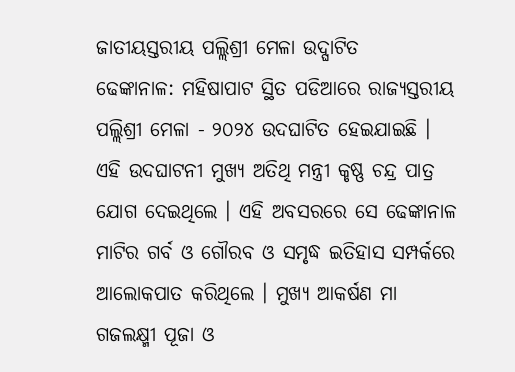ଜାତୀୟସ୍ତରୀୟ ପଲ୍ଲିଶ୍ରୀ ମେଳା ଉଦ୍ଘାଟିତ
ଢେଙ୍କାନାଳ: ମହିଷାପାଟ ସ୍ଥିତ ପଡିଆରେ ରାଜ୍ୟସ୍ତରୀୟ ପଲ୍ଲିଶ୍ରୀ ମେଳା - ୨୦୨୪ ଉଦଘାଟିତ ହେଇଯାଇଛି । ଏହି ଉଦଘାଟନୀ ମୁଖ୍ୟ ଅତିଥି ମନ୍ତ୍ରୀ କୃଷ୍ଣ ଚନ୍ଦ୍ର ପାତ୍ର ଯୋଗ ଦେଇଥିଲେ । ଏହି ଅବସରରେ ସେ ଢେଙ୍କାନାଳ ମାଟିର ଗର୍ବ ଓ ଗୌରବ ଓ ସମୃଦ୍ଧ ଇତିହାସ ସମ୍ପର୍କରେ ଆଲୋକପାତ କରିଥିଲେ । ମୁଖ୍ୟ ଆକର୍ଷଣ ମା ଗଜଲକ୍ଷ୍ମୀ ପୂଜା ଓ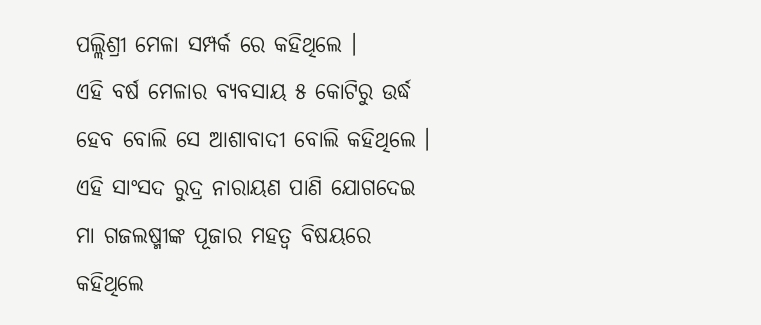ପଲ୍ଲିଶ୍ରୀ ମେଳା ସମ୍ପର୍କ ରେ କହିଥିଲେ ।
ଏହି ବର୍ଷ ମେଳାର ବ୍ୟବସାୟ ୫ କୋଟିରୁ ଉର୍ଦ୍ଧ ହେବ ବୋଲି ସେ ଆଶାବାଦୀ ବୋଲି କହିଥିଲେ । ଏହି ସାଂସଦ ରୁଦ୍ର ନାରାୟଣ ପାଣି ଯୋଗଦେଇ ମା ଗଜଲଷ୍ମୀଙ୍କ ପୂଜାର ମହତ୍ୱ ବିଷୟରେ କହିଥିଲେ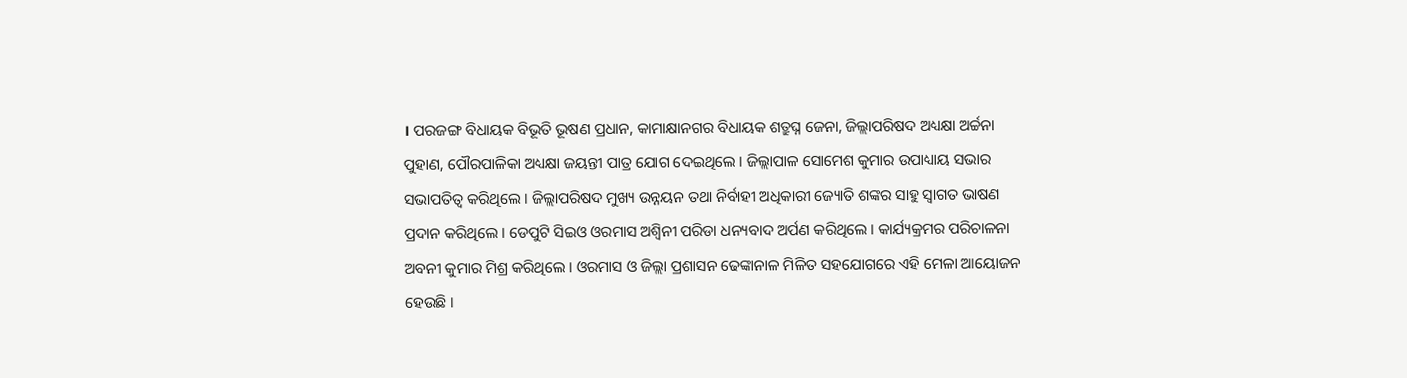। ପରଜଙ୍ଗ ବିଧାୟକ ବିଭୂତି ଭୂଷଣ ପ୍ରଧାନ, କାମାକ୍ଷାନଗର ବିଧାୟକ ଶତ୍ରୁଘ୍ନ ଜେନା, ଜିଲ୍ଲାପରିଷଦ ଅଧ୍ୟକ୍ଷା ଅର୍ଚ୍ଚନା ପୁହାଣ, ପୌରପାଳିକା ଅଧ୍ୟକ୍ଷା ଜୟନ୍ତୀ ପାତ୍ର ଯୋଗ ଦେଇଥିଲେ । ଜିଲ୍ଲାପାଳ ସୋମେଶ କୁମାର ଉପାଧ୍ୟାୟ ସଭାର ସଭାପତିତ୍ୱ କରିଥିଲେ । ଜିଲ୍ଲାପରିଷଦ ମୁଖ୍ୟ ଉନ୍ନୟନ ତଥା ନିର୍ବାହୀ ଅଧିକାରୀ ଜ୍ୟୋତି ଶଙ୍କର ସାହୁ ସ୍ୱାଗତ ଭାଷଣ ପ୍ରଦାନ କରିଥିଲେ । ଡେପୁଟି ସିଇଓ ଓରମାସ ଅଶ୍ୱିନୀ ପରିଡା ଧନ୍ୟବାଦ ଅର୍ପଣ କରିଥିଲେ । କାର୍ଯ୍ୟକ୍ରମର ପରିଚାଳନା ଅବନୀ କୁମାର ମିଶ୍ର କରିଥିଲେ । ଓରମାସ ଓ ଜିଲ୍ଲା ପ୍ରଶାସନ ଢେଙ୍କାନାଳ ମିଳିତ ସହଯୋଗରେ ଏହି ମେଳା ଆୟୋଜନ ହେଉଛି ।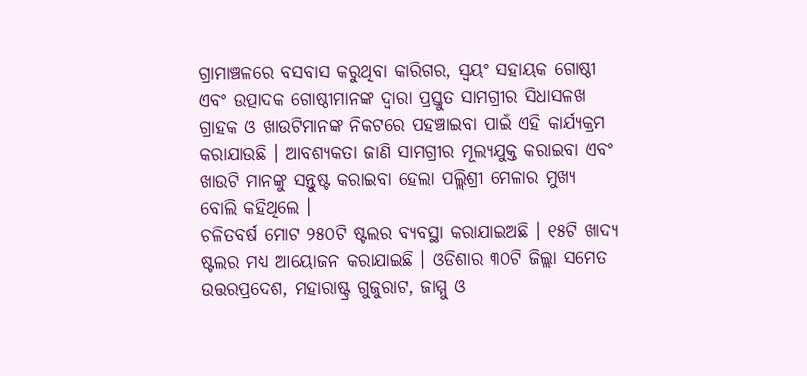ଗ୍ରାମାଞ୍ଚଳରେ ବସବାସ କରୁଥିବା କାରିଗର, ସ୍ୱୟଂ ସହାୟକ ଗୋଷ୍ଠୀ ଏବଂ ଉତ୍ପାଦକ ଗୋଷ୍ଠୀମାନଙ୍କ ଦ୍ୱାରା ପ୍ରସ୍ତୁତ ସାମଗ୍ରୀର ସିଧାସଳଖ ଗ୍ରାହକ ଓ ଖାଉଟିମାନଙ୍କ ନିକଟରେ ପହଞ୍ଚାଇବା ପାଇଁ ଏହି କାର୍ଯ୍ୟକ୍ରମ କରାଯାଉଛି । ଆବଶ୍ୟକତା ଜାଣି ସାମଗ୍ରୀର ମୂଲ୍ୟଯୁକ୍ତ କରାଇବା ଏବଂ ଖାଉଟି ମାନଙ୍କୁ ସନ୍ତୁଷ୍ଟ କରାଇବା ହେଲା ପଲ୍ଲିଶ୍ରୀ ମେଳାର ମୁଖ୍ୟ ବୋଲି କହିଥିଲେ ।
ଚଳିତବର୍ଷ ମୋଟ ୨୫୦ଟି ଷ୍ଟଲର ବ୍ୟବସ୍ଥା କରାଯାଇଅଛି । ୧୫ଟି ଖାଦ୍ୟ ଷ୍ଟଲର ମଧ୍ୟ ଆୟୋଜନ କରାଯାଇଛି । ଓଡିଶାର ୩୦ଟି ଜିଲ୍ଲା ସମେତ ଉତ୍ତରପ୍ରଦେଶ, ମହାରାଷ୍ଟ୍ର ଗୁଜୁରାଟ, ଜାମ୍ମୁ ଓ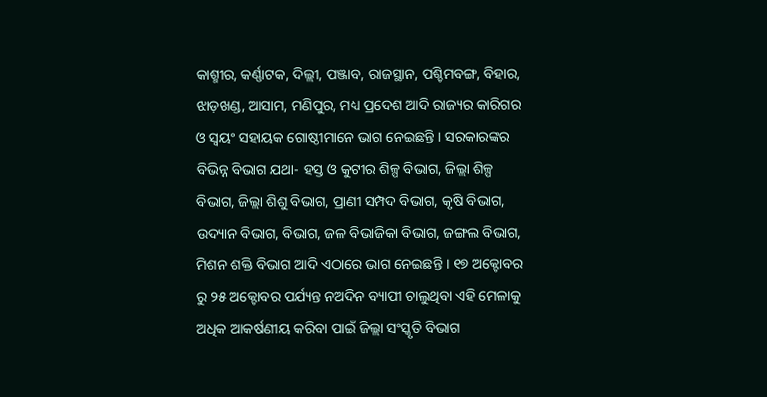କାଶ୍ମୀର, କର୍ଣ୍ଣାଟକ, ଦିଲ୍ଲୀ, ପଞ୍ଜାବ, ରାଜସ୍ଥାନ, ପଶ୍ଚିମବଙ୍ଗ, ବିହାର, ଝାଡ଼ଖଣ୍ଡ, ଆସାମ, ମଣିପୁର, ମଧ୍ୟ ପ୍ରଦେଶ ଆଦି ରାଜ୍ୟର କାରିଗର ଓ ସ୍ୱୟଂ ସହାୟକ ଗୋଷ୍ଠୀମାନେ ଭାଗ ନେଇଛନ୍ତି । ସରକାରଙ୍କର ବିଭିନ୍ନ ବିଭାଗ ଯଥା- ହସ୍ତ ଓ କୁଟୀର ଶିଳ୍ପ ବିଭାଗ, ଜିଲ୍ଲା ଶିଳ୍ପ ବିଭାଗ, ଜିଲ୍ଲା ଶିଶୁ ବିଭାଗ, ପ୍ରାଣୀ ସମ୍ପଦ ବିଭାଗ, କୃଷି ବିଭାଗ, ଉଦ୍ୟାନ ବିଭାଗ, ବିଭାଗ, ଜଳ ବିଭାଜିକା ବିଭାଗ, ଜଙ୍ଗଲ ବିଭାଗ, ମିଶନ ଶକ୍ତି ବିଭାଗ ଆଦି ଏଠାରେ ଭାଗ ନେଇଛନ୍ତି । ୧୭ ଅକ୍ଟୋବର ରୁ ୨୫ ଅକ୍ଟୋବର ପର୍ଯ୍ୟନ୍ତ ନଅଦିନ ବ୍ୟାପୀ ଚାଲୁଥିବା ଏହି ମେଳାକୁ ଅଧିକ ଆକର୍ଷଣୀୟ କରିବା ପାଇଁ ଜିଲ୍ଲା ସଂସ୍କୃତି ବିଭାଗ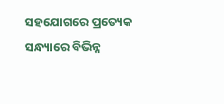ସହଯୋଗରେ ପ୍ରତ୍ୟେକ ସନ୍ଧ୍ୟାରେ ବିଭିନ୍ନ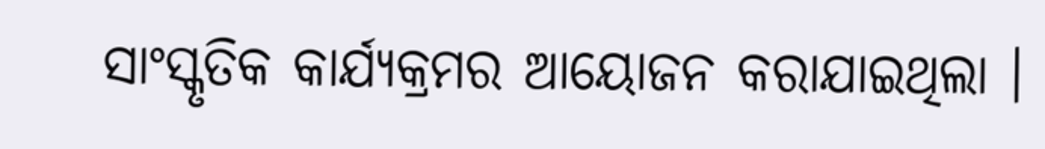ସାଂସ୍କୃତିକ କାର୍ଯ୍ୟକ୍ରମର ଆୟୋଜନ କରାଯାଇଥିଲା ।